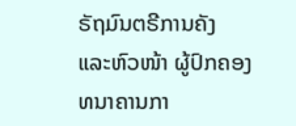ຣັຖມົນຕຣີການຄັງ ແລະຫົວໜ້າ ຜູ້ປົກຄອງ ທນາຄານກາ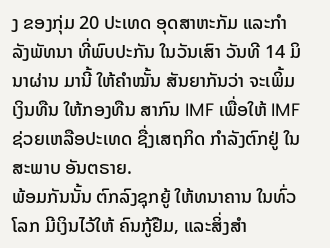ງ ຂອງກຸ່ມ 20 ປະເທດ ອຸດສາຫະກັມ ແລະກໍາລັງພັທນາ ທີ່ພົບປະກັນ ໃນວັນເສົາ ວັນທີ 14 ມິນາຜ່ານ ມານີ້ ໃຫ້ຄໍາໝັ້ນ ສັນຍາກັນວ່າ ຈະເພິ້ມເງິນທືນ ໃຫ້ກອງທືນ ສາກົນ IMF ເພື່ອໃຫ້ IMF ຊ່ວຍເຫລືອປະເທດ ຊື່ງເສຖກິດ ກໍາລັງຕົກຢູ່ ໃນສະພາບ ອັນຕຣາຍ.
ພ້ອມກັນນັ້ນ ຕົກລົງຊຸກຍູ້ ໃຫ້ທນາຄານ ໃນທົ່ວໂລກ ມີເງິນໄວ້ໃຫ້ ຄົນກູ້ຢືມ, ແລະສິ່ງສໍາ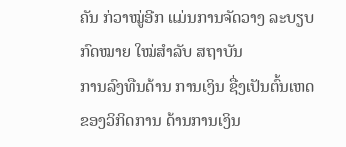ຄັນ ກ່ວາໝູ່ອີກ ແມ່ນການຈັດວາງ ລະບຽບກົດໝາຍ ໃໝ່ສໍາລັບ ສຖາບັນ
ການລົງທືນດ້ານ ການເງິນ ຊື່ງເປັນຕົ້ນເຫດ ຂອງວິກິດການ ດ້ານການເງິນ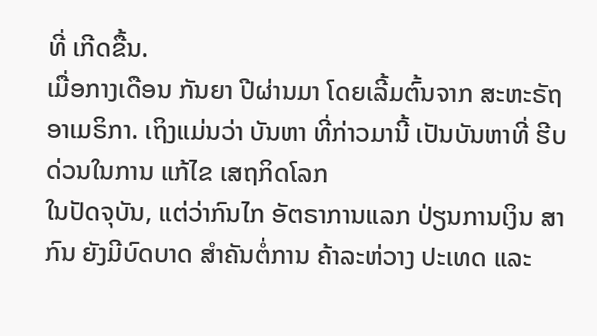ທີ່ ເກີດຂື້ນ.
ເມື່ອກາງເດືອນ ກັນຍາ ປີຜ່ານມາ ໂດຍເລີ້ມຕົ້ນຈາກ ສະຫະຣັຖ ອາເມຣິກາ. ເຖິງແມ່ນວ່າ ບັນຫາ ທີ່ກ່າວມານີ້ ເປັນບັນຫາທີ່ ຮີບດ່ວນໃນການ ແກ້ໄຂ ເສຖກິດໂລກ
ໃນປັດຈຸບັນ, ແຕ່ວ່າກົນໄກ ອັຕຣາການແລກ ປ່ຽນການເງິນ ສາກົນ ຍັງມີບົດບາດ ສໍາຄັນຕໍ່ການ ຄ້າລະຫ່ວາງ ປະເທດ ແລະ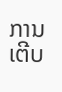ການເຕີບ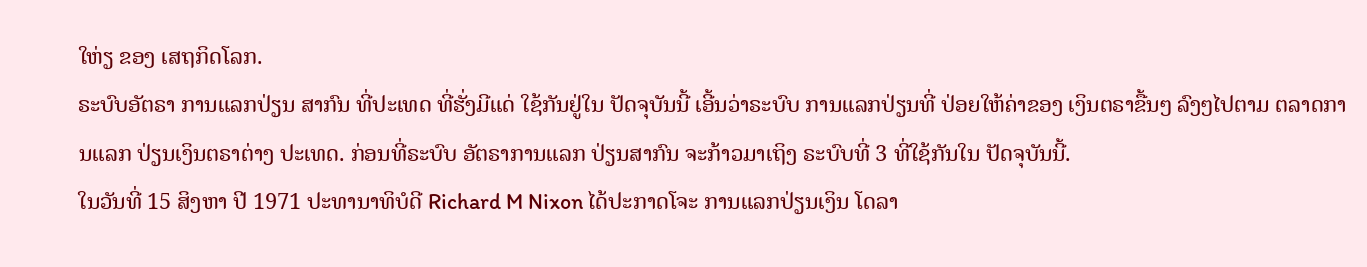ໃຫ່ຽ ຂອງ ເສຖກິດໂລກ.
ຣະບົບອັຕຣາ ການແລກປ່ຽນ ສາກົນ ທີ່ປະເທດ ທີ່ຮັ່ງມີແດ່ ໃຊ້ກັນຢູ່ໃນ ປັດຈຸບັນນີ້ ເອີ້ນວ່າຣະບົບ ການແລກປ່ຽນທີ່ ປ່ອຍໃຫ້ຄ່າຂອງ ເງິນຕຣາຂື້ນໆ ລົງໆໄປຕາມ ຕລາດການແລກ ປ່ຽນເງິນຕຣາຕ່າງ ປະເທດ. ກ່ອນທີ່ຣະບົບ ອັຕຣາການແລກ ປ່ຽນສາກົນ ຈະກ້າວມາເຖິງ ຣະບົບທີ່ 3 ທີ່ໃຊ້ກັນໃນ ປັດຈຸບັນນີ້.
ໃນວັນທີ່ 15 ສິງຫາ ປີ 1971 ປະທານາທິບໍດີ Richard M Nixon ໄດ້ປະກາດໂຈະ ການແລກປ່ຽນເງິນ ໂດລາ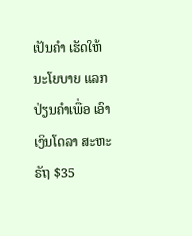ເປັນຄໍາ ເຮັດໃຫ້ ນະໂຍບາຍ ແລກປ່ຽນຄໍາເພື່ອ ເອົາເງິນໂດລາ ສະຫະຣັຖ $35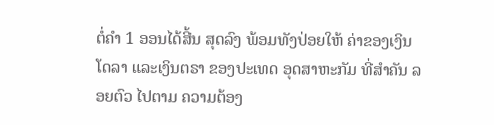ຕໍ່ຄໍາ 1 ອອນໄດ້ສີ້ນ ສຸດລົງ ພ້ອມທັງປ່ອຍໃຫ້ ຄ່າຂອງເງິນໂດລາ ແລະເງິນຕຣາ ຂອງປະເທດ ອຸດສາຫະກັມ ທີ່ສໍາຄັນ ລອຍຕົວ ໄປຕາມ ຄວາມຕ້ອງ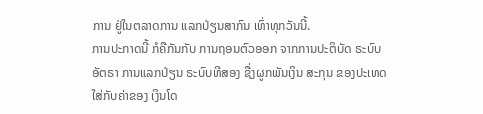ການ ຢູ່ໃນຕລາດການ ແລກປ່ຽນສາກົນ ເທົ່າທຸກວັນນີ້.
ການປະກາດນີ້ ກໍຄືກັນກັບ ການຖອນຕົວອອກ ຈາກການປະຕິບັດ ຣະບົບອັຕຣາ ການແລກປ່ຽນ ຣະບົບທີສອງ ຊື່ງຜູກພັນເງິນ ສະກຸນ ຂອງປະເທດ ໃສ່ກັບຄ່າຂອງ ເງິນໂດ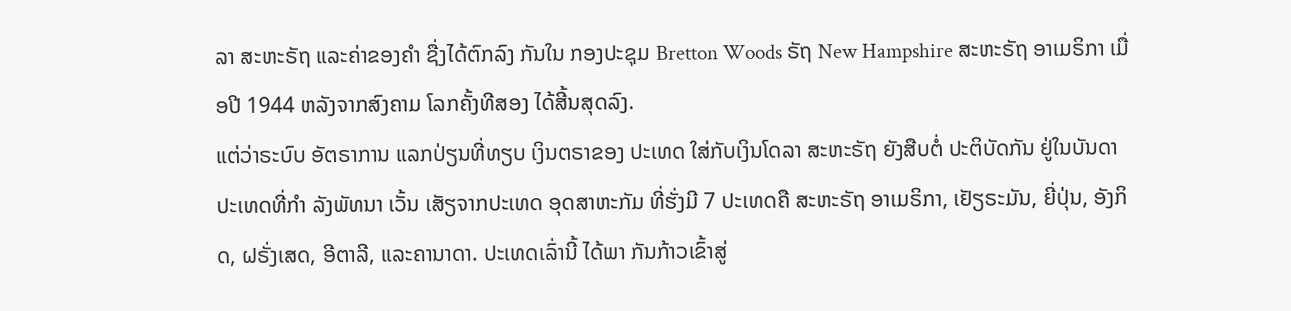ລາ ສະຫະຣັຖ ແລະຄ່າຂອງຄໍາ ຊື່ງໄດ້ຕົກລົງ ກັນໃນ ກອງປະຊຸມ Bretton Woods ຣັຖ New Hampshire ສະຫະຣັຖ ອາເມຣິກາ ເມື່ອປີ 1944 ຫລັງຈາກສົງຄາມ ໂລກຄັ້ງທີສອງ ໄດ້ສີ້ນສຸດລົງ.
ແຕ່ວ່າຣະບົບ ອັຕຣາການ ແລກປ່ຽນທີ່ທຽບ ເງິນຕຣາຂອງ ປະເທດ ໃສ່ກັບເງິນໂດລາ ສະຫະຣັຖ ຍັງສືບຕໍ່ ປະຕິບັດກັນ ຢູ່ໃນບັນດາ ປະເທດທີ່ກໍາ ລັງພັທນາ ເວັ້ນ ເສັຽຈາກປະເທດ ອຸດສາຫະກັມ ທີ່ຮັ່ງມີ 7 ປະເທດຄື ສະຫະຣັຖ ອາເມຣິກາ, ເຢັຽຣະມັນ, ຍີ່ປຸ່ນ, ອັງກິດ, ຝຣັ່ງເສດ, ອີຕາລີ, ແລະຄານາດາ. ປະເທດເລົ່ານີ້ ໄດ້ພາ ກັນກ້າວເຂົ້າສູ່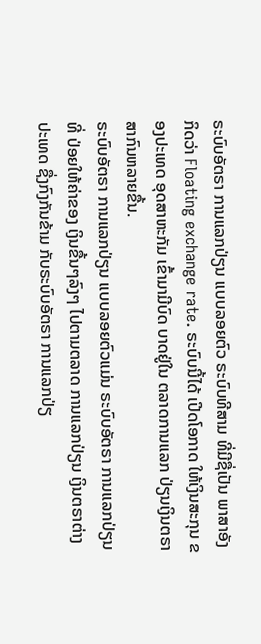ຣະບົບອັຕຣາ ການແລກປ່ຽນ ແບບລອຍຕົວ ຣະບົບທີສາມ ທີ່ມີຊື່ເປັນ ພາສາອັງກິດວ່າ Floating exchange rate. ຣະບົບນີ້ໄດ້ ເປີດໂອກາດ ໃຫ້ເງິນສະກຸນ ຂອງປະເທດ ອຸດສາຫະກັມ ເຂົ້າມາມີບົດ ບາດຢູ່ໃນ ຕລາດການແລກ ປ່ຽນເງິນຕຣາ ສາກົນຫລາຍຂື້ນ.
ຣະບົບອັຕຣາ ການແລກປ່ຽນ ແບບລອຍຕົວແມ່ນ ຣະບົບອັຕຣາ ການແລກປ່ຽນທີ່ ປ່ອຍໃຫ້ຄ່າຂອງ ເງິນຂື້ນໆລົງໆ ໄປຕາມຕລາດ ການແລກປ່ຽນ ເງິນຕຣາຕ່າງ ປະເທດ ຊື່ງກົງກັນຂ້າມ ກັບຣະບົບອັຕຣາ ການແລກປ່ຽ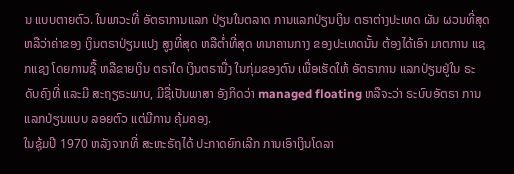ນ ແບບຕາຍຕົວ. ໃນພາວະທີ່ ອັຕຣາການແລກ ປ່ຽນໃນຕລາດ ການແລກປ່ຽນເງິນ ຕຣາຕ່າງປະເທດ ຜັນ ຜວນທີ່ສຸດ ຫລືວ່າຄ່າຂອງ ເງິນຕຣາປ່ຽນແປງ ສູງທີ່ສຸດ ຫລືຕໍ່າທີ່ສຸດ ທນາຄານກາງ ຂອງປະເທດນັ້ນ ຕ້ອງໄດ້ເອົາ ມາຕການ ແຊກແຊງ ໂດຍການຊື້ ຫລືຂາຍເງິນ ຕຣາໃດ ເງິນຕຣານື່ງ ໃນກຸ່ມຂອງຕົນ ເພື່ອເຮັດໃຫ້ ອັຕຣາການ ແລກປ່ຽນຢູ່ໃນ ຣະດັບຄົງທີ່ ແລະມີ ສະຖຽຣະພາບ, ມີຊື່ເປັນພາສາ ອັງກິດວ່າ managed floating ຫລືຈະວ່າ ຣະບົບອັຕຣາ ການແລກປ່ຽນແບບ ລອຍຕົວ ແຕ່ມີການ ຄຸ້ມຄອງ.
ໃນຊຸ້ມປີ 1970 ຫລັງຈາກທີ່ ສະຫະຣັຖໄດ້ ປະກາດຍົກເລີກ ການເອົາເງິນໂດລາ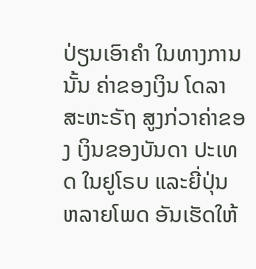ປ່ຽນເອົາຄໍາ ໃນທາງການນັ້ນ ຄ່າຂອງເງິນ ໂດລາ ສະຫະຣັຖ ສູງກ່ວາຄ່າຂອງ ເງິນຂອງບັນດາ ປະເທດ ໃນຢູໂຣບ ແລະຍີ່ປຸ່ນ ຫລາຍໂພດ ອັນເຮັດໃຫ້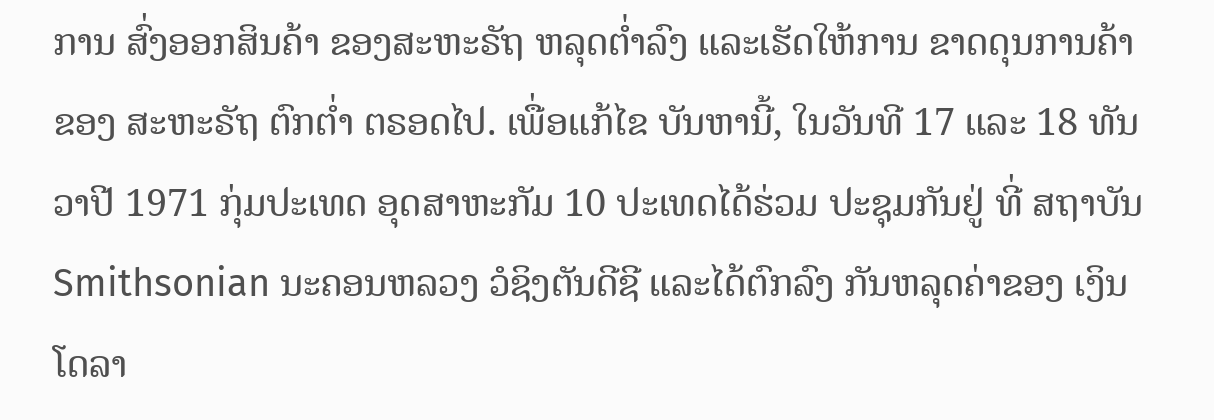ການ ສົ່ງອອກສິນຄ້າ ຂອງສະຫະຣັຖ ຫລຸດຕໍ່າລົງ ແລະເຮັດໃຫ້ການ ຂາດດຸນການຄ້າ ຂອງ ສະຫະຣັຖ ຕົກຕໍ່າ ຕຣອດໄປ. ເພື່ອແກ້ໄຂ ບັນຫານີ້, ໃນວັນທີ 17 ແລະ 18 ທັນວາປີ 1971 ກຸ່ມປະເທດ ອຸດສາຫະກັມ 10 ປະເທດໄດ້ຮ່ວມ ປະຊຸມກັນຢູ່ ທີ່ ສຖາບັນ Smithsonian ນະຄອນຫລວງ ວໍຊິງຕັນດີຊີ ແລະໄດ້ຕົກລົງ ກັນຫລຸດຄ່າຂອງ ເງິນໂດລາ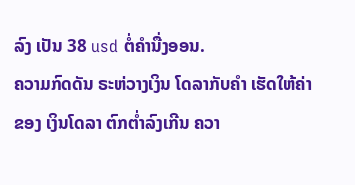ລົງ ເປັນ 38 usd ຕໍ່ຄໍານື່ງອອນ.
ຄວາມກົດດັນ ຣະຫ່ວາງເງິນ ໂດລາກັບຄໍາ ເຮັດໃຫ້ຄ່າຂອງ ເງິນໂດລາ ຕົກຕໍ່າລົງເກີນ ຄວາ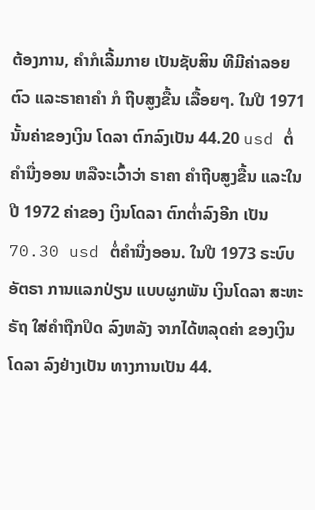ຕ້ອງການ, ຄໍາກໍເລີ້ມກາຍ ເປັນຊັບສິນ ທີມີຄ່າລອຍຕົວ ແລະຣາຄາຄໍາ ກໍ ຖີບສູງຂື້ນ ເລື້ອຍໆ. ໃນປີ 1971 ນັ້ນຄ່າຂອງເງິນ ໂດລາ ຕົກລົງເປັນ 44.20 usd ຕໍ່ຄໍານື່ງອອນ ຫລືຈະເວົ້າວ່າ ຣາຄາ ຄໍາຖີບສູງຂື້ນ ແລະໃນປີ 1972 ຄ່າຂອງ ເງິນໂດລາ ຕົກຕໍ່າລົງອີກ ເປັນ 70.30 usd ຕໍ່ຄໍານື່ງອອນ. ໃນປີ 1973 ຣະບົບອັຕຣາ ການແລກປ່ຽນ ແບບຜູກພັນ ເງິນໂດລາ ສະຫະຣັຖ ໃສ່ຄໍາຖືກປິດ ລົງຫລັງ ຈາກໄດ້ຫລຸດຄ່າ ຂອງເງິນໂດລາ ລົງຢ່າງເປັນ ທາງການເປັນ 44.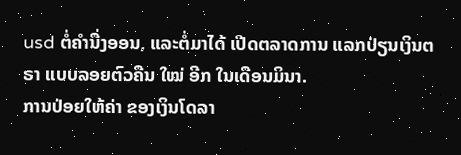usd ຕໍ່ຄໍານື່ງອອນ, ແລະຕໍ່ມາໄດ້ ເປີດຕລາດການ ແລກປ່ຽນເງິນຕຣາ ແບບລອຍຕົວຄືນ ໃໝ່ ອີກ ໃນເດືອນມິນາ.
ການປ່ອຍໃຫ້ຄ່າ ຂອງເງິນໂດລາ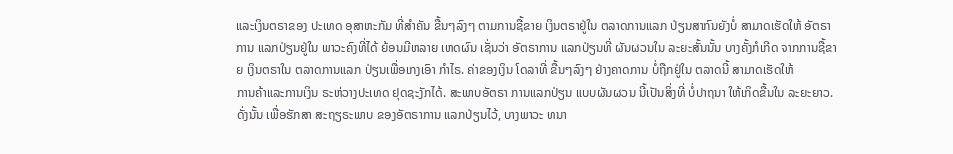ແລະເງິນຕຣາຂອງ ປະເທດ ອຸສາຫະກັມ ທີ່ສໍາຄັນ ຂື້ນໆລົງໆ ຕາມການຊື້ຂາຍ ເງິນຕຣາຢູ່ໃນ ຕລາດການແລກ ປ່ຽນສາກົນຍັງບໍ່ ສາມາດເຮັດໃຫ້ ອັຕຣາການ ແລກປ່ຽນຢູ່ໃນ ພາວະຄົງທີ່ໄດ້ ຍ້ອນມີຫລາຍ ເຫດຜົນ ເຊັ່ນວ່າ ອັຕຣາການ ແລກປ່ຽນທີ່ ຜັນຜວນໃນ ລະຍະສັ້ນນັ້ນ ບາງຄັ້ງກໍເກີດ ຈາກການຊື້ຂາຍ ເງິນຕຣາໃນ ຕລາດການແລກ ປ່ຽນເພື່ອເກງເອົາ ກໍາໄຣ. ຄ່າຂອງເງິນ ໂດລາທີ່ ຂື້ນໆລົງໆ ຢ່າງຄາດການ ບໍ່ຖືກຢູ່ໃນ ຕລາດນີ້ ສາມາດເຮັດໃຫ້
ການຄ້າແລະການເງິນ ຣະຫ່ວາງປະເທດ ຢຸດຊະງັກໄດ້. ສະພາບອັຕຣາ ການແລກປ່ຽນ ແບບຜັນຜວນ ນີ້ເປັນສິ່ງທີ່ ບໍ່ປາຖນາ ໃຫ້ເກິດຂື້ນໃນ ລະຍະຍາວ.
ດັ່ງນັ້ນ ເພື່ອຮັກສາ ສະຖຽຣະພາບ ຂອງອັຕຣາການ ແລກປ່ຽນໄວ້, ບາງພາວະ ທນາ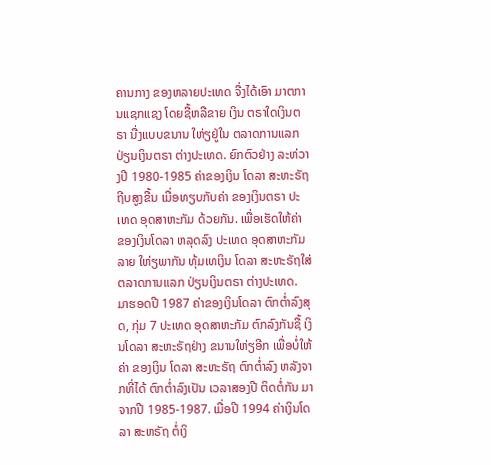ຄານກາງ ຂອງຫລາຍປະເທດ ຈື່ງໄດ້ເອົາ ມາຕການແຊກແຊງ ໂດຍຊື້ຫລືຂາຍ ເງິນ ຕຣາໃດເງິນຕຣາ ນື່ງແບບຂນານ ໃຫ່ຽຢູ່ໃນ ຕລາດການແລກ ປ່ຽນເງິນຕຣາ ຕ່າງປະເທດ. ຍົກຕົວຢ່າງ ລະຫ່ວາງປີ 1980-1985 ຄ່າຂອງເງິນ ໂດລາ ສະຫະຣັຖ ຖີບສູງຂື້ນ ເມື່ອທຽບກັບຄ່າ ຂອງເງິນຕຣາ ປະເທດ ອຸດສາຫະກັມ ດ້ວຍກັນ. ເພື່ອເຮັດໃຫ້ຄ່າ ຂອງເງິນໂດລາ ຫລຸດລົງ ປະເທດ ອຸດສາຫະກັມ ລາຍ ໃຫ່ຽພາກັນ ທຸ້ມເທເງິນ ໂດລາ ສະຫະຣັຖໃສ່ ຕລາດການແລກ ປ່ຽນເງິນຕຣາ ຕ່າງປະເທດ.
ມາຮອດປີ 1987 ຄ່າຂອງເງິນໂດລາ ຕົກຕໍ່າລົງສຸດ, ກຸ່ມ 7 ປະເທດ ອຸດສາຫະກັມ ຕົກລົງກັນຊື້ ເງິນໂດລາ ສະຫະຣັຖຢ່າງ ຂນານໃຫ່ຽອີກ ເພື່ອບໍ່ໃຫ້ຄ່າ ຂອງເງິນ ໂດລາ ສະຫະຣັຖ ຕົກຕໍ່າລົງ ຫລັງຈາກທີ່ໄດ້ ຕົກຕໍ່າລົງເປັນ ເວລາສອງປີ ຕິດຕໍ່ກັນ ມາຈາກປີ 1985-1987. ເມື່ອປີ 1994 ຄ່າເງິນໂດລາ ສະຫຣັຖ ຕໍ່ເງິ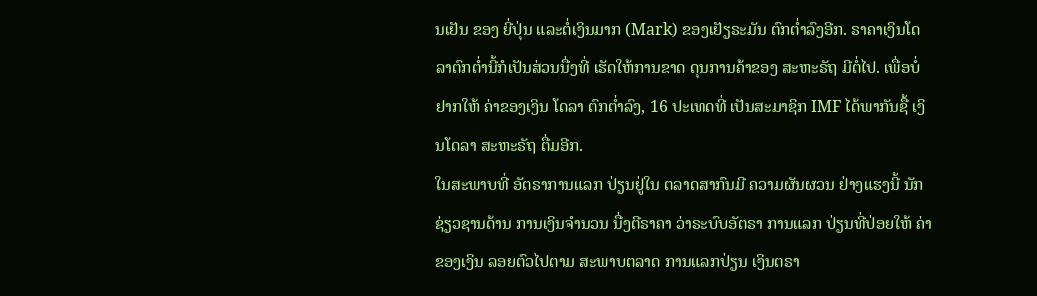ນເຢັນ ຂອງ ຍີ່ປຸ່ນ ແລະຕໍ່ເງິນມາກ (Mark) ຂອງເຢັຽຣະມັນ ຕົກຕໍ່າລົງອີກ. ຣາຄາເງິນໂດລາຕົກຕໍ່ານີ້ກໍເປັນສ່ວນນື່ງທີ່ ເຮັດໃຫ້ການຂາດ ດຸນການຄ້າຂອງ ສະຫະຣັຖ ມີຕໍ່ໄປ. ເພື່ອບໍ່ຢາກໃຫ້ ຄ່າຂອງເງິນ ໂດລາ ຕົກຕໍ່າລົງ, 16 ປະເທດທີ່ ເປັນສະມາຊິກ IMF ໄດ້ພາກັນຊື້ ເງິນໂດລາ ສະຫະຣັຖ ຕື່ມອີກ.
ໃນສະພາບທີ່ ອັຕຣາການແລກ ປ່ຽນຢູ່ໃນ ຕລາດສາກົນມີ ຄວາມຜັນຜວນ ຢ່າງແຮງນີ້ ນັກຊ່ຽວຊານດ້ານ ການເງິນຈໍານວນ ນື່ງຕີຣາຄາ ວ່າຣະບົບອັຕຣາ ການແລກ ປ່ຽນທີ່ປ່ອຍໃຫ້ ຄ່າຂອງເງິນ ລອຍຕົວໄປຕາມ ສະພາບຕລາດ ການແລກປ່ຽນ ເງິນຕຣາ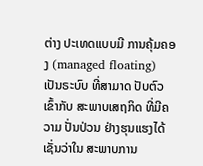ຕ່າງ ປະເທດແບບມີ ການຄຸ້ມຄອງ (managed floating) ເປັນຣະບົບ ທີ່ສາມາດ ປັບຕົວເຂົ້າກັບ ສະພາບເສຖກິດ ທີ່ມີຄວາມ ປັ່ນປ່ວນ ຢ່າງຮຸນແຮງໄດ້ ເຊັ່ນວ່າໃນ ສະພາບການ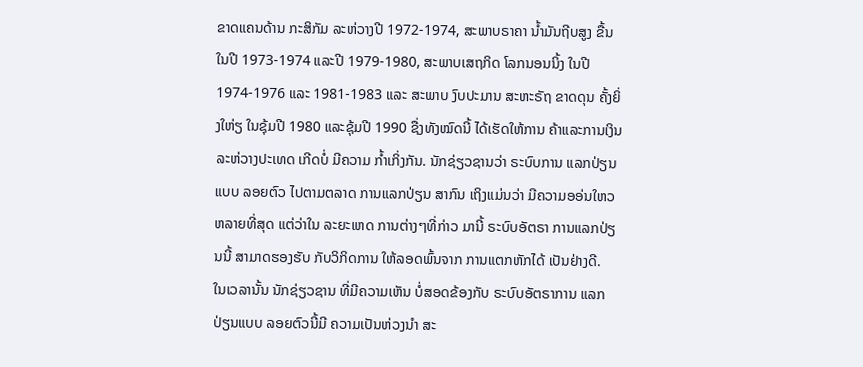ຂາດແຄນດ້ານ ກະສິກັມ ລະຫ່ວາງປີ 1972-1974, ສະພາບຣາຄາ ນໍ້າມັນຖີບສູງ ຂື້ນໃນປີ 1973-1974 ແລະປີ 1979-1980, ສະພາບເສຖກິດ ໂລກນອນນິ້ງ ໃນປີ 1974-1976 ແລະ 1981-1983 ແລະ ສະພາບ ງົບປະມານ ສະຫະຣັຖ ຂາດດຸນ ຄັ້ງຍິ່ງໃຫ່ຽ ໃນຊຸ້ມປີ 1980 ແລະຊຸ້ມປີ 1990 ຊື່ງທັງໝົດນີ້ ໄດ້ເຮັດໃຫ້ການ ຄ້າແລະການເງິນ ລະຫ່ວາງປະເທດ ເກີດບໍ່ ມີຄວາມ ກໍ້າເກິ່ງກັນ. ນັກຊ່ຽວຊານວ່າ ຣະບົບການ ແລກປ່ຽນແບບ ລອຍຕົວ ໄປຕາມຕລາດ ການແລກປ່ຽນ ສາກົນ ເຖິງແມ່ນວ່າ ມີຄວາມອອ່ນໃຫວ ຫລາຍທີ່ສຸດ ແຕ່ວ່າໃນ ລະຍະເຫດ ການຕ່າງໆທີ່ກ່າວ ມານີ້ ຣະບົບອັຕຣາ ການແລກປ່ຽນນີ້ ສາມາດຮອງຮັບ ກັບວິກິດການ ໃຫ້ລອດພົ້ນຈາກ ການແຕກຫັກໄດ້ ເປັນຢ່າງດີ.
ໃນເວລານັ້ນ ນັກຊ່ຽວຊານ ທີ່ມີຄວາມເຫັນ ບໍ່ສອດຂ້ອງກັບ ຣະບົບອັຕຣາການ ແລກປ່ຽນແບບ ລອຍຕົວນີ້ມີ ຄວາມເປັນຫ່ວງນໍາ ສະ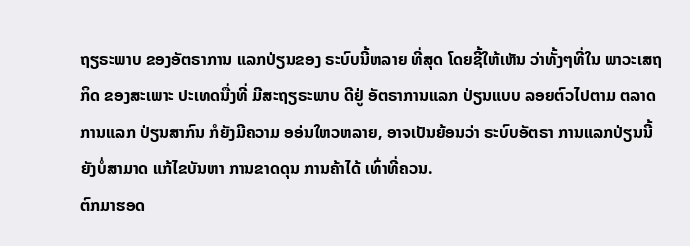ຖຽຣະພາບ ຂອງອັຕຣາການ ແລກປ່ຽນຂອງ ຣະບົບນີ້ຫລາຍ ທີ່ສຸດ ໂດຍຊີ້ໃຫ້ເຫັນ ວ່າທັ້ງໆທີ່ໃນ ພາວະເສຖກິດ ຂອງສະເພາະ ປະເທດນື່ງທີ່ ມີສະຖຽຣະພາບ ດີຢູ່ ອັຕຣາການແລກ ປ່ຽນແບບ ລອຍຕົວໄປຕາມ ຕລາດການແລກ ປ່ຽນສາກົນ ກໍຍັງມີຄວາມ ອອ່ນໃຫວຫລາຍ, ອາຈເປັນຍ້ອນວ່າ ຣະບົບອັຕຣາ ການແລກປ່ຽນນີ້ ຍັງບໍ່ສາມາດ ແກ້ໄຂບັນຫາ ການຂາດດຸນ ການຄ້າໄດ້ ເທົ່າທີ່ຄວນ.
ຕົກມາຮອດ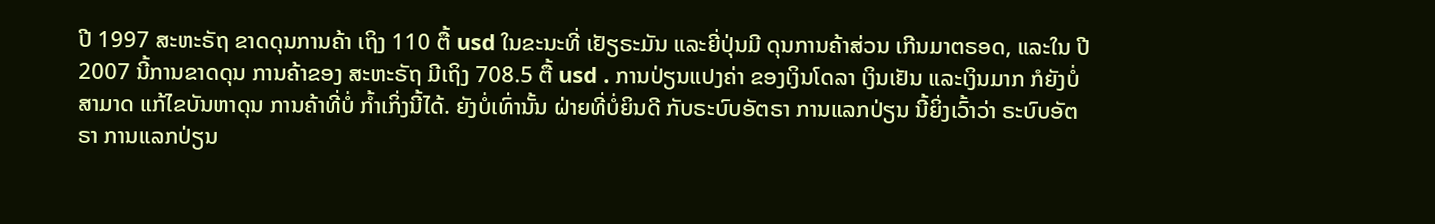ປີ 1997 ສະຫະຣັຖ ຂາດດຸນການຄ້າ ເຖິງ 110 ຕື້ usd ໃນຂະນະທີ່ ເຢັຽຣະມັນ ແລະຍີ່ປຸ່ນມີ ດຸນການຄ້າສ່ວນ ເກີນມາຕຣອດ, ແລະໃນ ປີ 2007 ນີ້ການຂາດດຸນ ການຄ້າຂອງ ສະຫະຣັຖ ມີເຖິງ 708.5 ຕື້ usd . ການປ່ຽນແປງຄ່າ ຂອງເງິນໂດລາ ເງິນເຢັນ ແລະເງິນມາກ ກໍຍັງບໍ່ສາມາດ ແກ້ໄຂບັນຫາດຸນ ການຄ້າທີ່ບໍ່ ກໍ້າເກິ່ງນີ້ໄດ້. ຍັງບໍ່ເທົ່ານັ້ນ ຝ່າຍທີ່ບໍ່ຍິນດີ ກັບຣະບົບອັຕຣາ ການແລກປ່ຽນ ນີ້ຍິ່ງເວົ້າວ່າ ຣະບົບອັຕຣາ ການແລກປ່ຽນ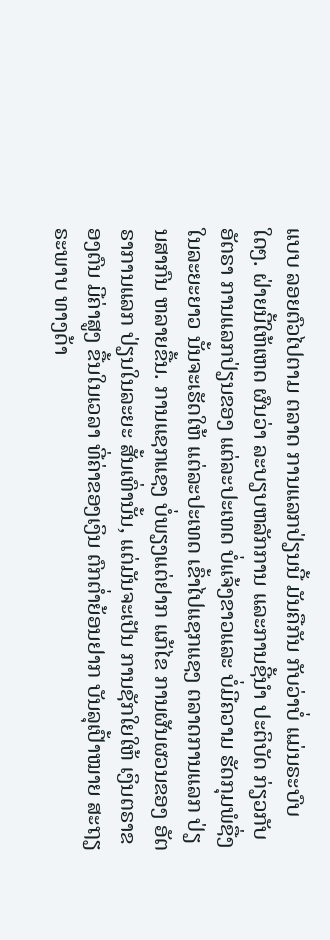ແບບ ລອຍຕົວໄປຕາມ ຕລາດ ການແລກປ່ຽນນີ້ ມັນຄືກັນ ກັບວ່າບໍ່ ແມ່ນຣະບົບໃດໆ. ຝ່າຍນີ້ໃຫ້ເຫດ ຜົນວ່າ ລະບຽບຫລັກການ ແລະການຊີ້ນໍາ ປະຕິບັດ ກ່ຽວກັບອັຕຣາ ການແລກປ່ຽນຂອງ ແຕ່ລະປະເທດ ບໍ່ແຈ້ງຂາວແລະ ບໍ່ມີຄວາມ ຮັດກຸມພໍຊື່ງ ໃນລະຍະຍາວ ນັ້ນຈະເຮັດໃຫ້ ແຕ່ລະປະເທດ ເຂົ້າໄປແຊກແຊງ ຕລາດການແລກ ປ່ຽນສາກົນ ຫລາຍຂື້ນ. ການແຊກແຊງ ບໍ່ພຽງແຕ່ຢາກ ແກ້ໄຂ ການຜັນຜວນຂອງ ອັຕຣາການແລກ ປ່ຽນໃນລະຍະ ສັ້ນເທົ່ານັ້ນ, ແຕ່ມັນຈະເປັນ ການຊັກໃຍໃຫ້ ເງິນຕຣາຂອງຕົນ ມີຄ່າສູງ ຂື້ນໃນເວລາ ທີ່ຄ່າຂອງເງິນ ຕົກຕໍ່າຍ້ອນຢາກ ບັນລຸເປົ້າໝາຍ ສະຖຽຣະພາບ ທາງດ້າ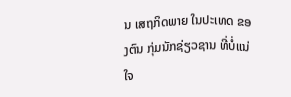ນ ເສຖກິດພາຍ ໃນປະເທດ ຂອງຕົນ ກຸ່ມນັກຊ່ຽວຊານ ທີ່ບໍ່ແນ່ໃຈ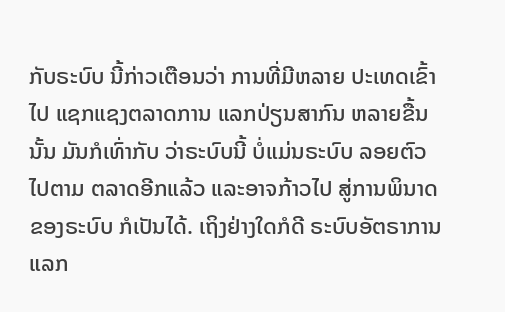ກັບຣະບົບ ນີ້ກ່າວເຕືອນວ່າ ການທີ່ມີຫລາຍ ປະເທດເຂົ້າໄປ ແຊກແຊງຕລາດການ ແລກປ່ຽນສາກົນ ຫລາຍຂື້ນນັ້ນ ມັນກໍເທົ່າກັບ ວ່າຣະບົບນີ້ ບໍ່ແມ່ນຣະບົບ ລອຍຕົວໄປຕາມ ຕລາດອີກແລ້ວ ແລະອາຈກ້າວໄປ ສູ່ການພິນາດ ຂອງຣະບົບ ກໍເປັນໄດ້. ເຖິງຢ່າງໃດກໍດີ ຣະບົບອັຕຣາການ ແລກ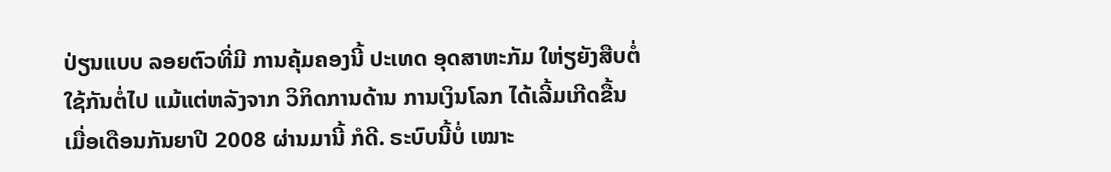ປ່ຽນແບບ ລອຍຕົວທີ່ມີ ການຄຸ້ມຄອງນີ້ ປະເທດ ອຸດສາຫະກັມ ໃຫ່ຽຍັງສືບຕໍ່ ໃຊ້ກັນຕໍ່ໄປ ແມ້ແຕ່ຫລັງຈາກ ວິກິດການດ້ານ ການເງິນໂລກ ໄດ້ເລີ້ມເກີດຂື້ນ ເມື່ອເດືອນກັນຍາປີ 2008 ຜ່ານມານີ້ ກໍດີ. ຣະບົບນີ້ບໍ່ ເໝາະ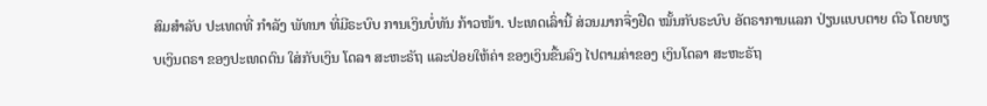ສົມສໍາລັບ ປະເທດທີ່ ກໍາລັງ ພັທນາ ທີ່ມີຣະບົບ ການເງິນບໍ່ທັນ ກ້າວໜ້າ. ປະເທດເລົ່ານີ້ ສ່ວນມາກຈື່ງຢືດ ໝັ້ນກັບຣະບົບ ອັຕຣາການແລກ ປ່ຽນແບບຕາຍ ຕົວ ໂດຍທຽບເງິນຕຣາ ຂອງປະເທດຕົນ ໃສ່ກັບເງິນ ໂດລາ ສະຫະຣັຖ ແລະປ່ອຍໃຫ້ຄ່າ ຂອງເງິນຂື້ນລົງ ໄປຕາມຄ່າຂອງ ເງິນໂດລາ ສະຫະຣັຖ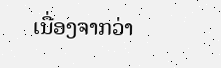ເນື່ອງຈາກວ່າ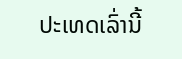ປະເທດເລົ່ານີ້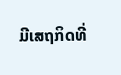ມີເສຖກິດທີ່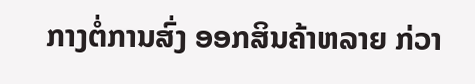ກາງຕໍ່ການສົ່ງ ອອກສິນຄ້າຫລາຍ ກ່ວາ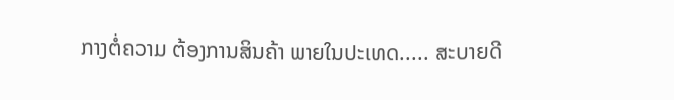ກາງຕໍ່ຄວາມ ຕ້ອງການສິນຄ້າ ພາຍໃນປະເທດ..... ສະບາຍດີ